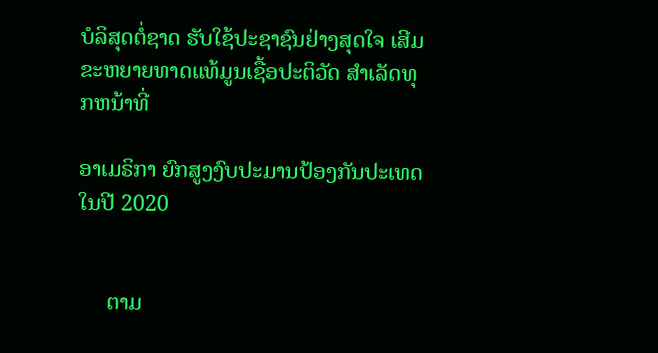ບໍລິສຸດຕໍ່ຊາດ ຮັບໃຊ້ປະຊາຊົນຢ່າງສຸດໃຈ ເສີມຂະຫຍາຍທາດແທ້ມູນເຊື້ອປະຕິວັດ ສໍາເລັດທຸກຫນ້າທີ່

ອາເມຣິກາ ຍົກສູງງົບປະມານປ້ອງກັນປະເທດໃນປີ 2020


     ຕາມ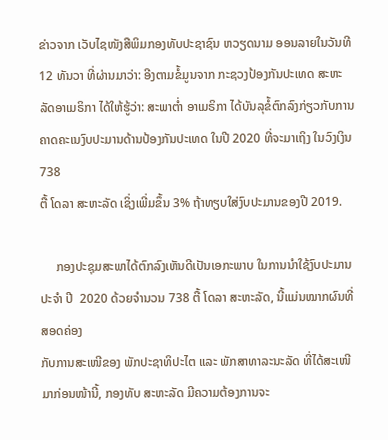ຂ່າວຈາກ ເວັບໄຊໜັງສືພິມກອງທັບປະຊາຊົນ ຫວຽດນາມ ອອນລາຍໃນວັນທີ 12 ທັນວາ ທີ່ຜ່ານມາວ່າ: ອີງຕາມຂໍ້ມູນຈາກ ກະຊວງປ້ອງກັນປະເທດ ສະຫະ
ລັດອາເມຣິກາ ໄດ້ໃຫ້ຮູ້ວ່າ: ສະພາຕ່ຳ ອາເມຣິກາ ໄດ້ບັນລຸຂໍ້ຕົກລົງກ່ຽວກັບການຄາດຄະເນງົບປະມານດ້ານປ້ອງກັນປະເທດ ໃນປີ 2020 ທີ່ຈະມາເຖິງ ໃນວົງເງິນ 738
ຕື້ ໂດລາ ສະຫະລັດ ເຊິ່ງເພີ່ມຂຶ້ນ 3% ຖ້າທຽບໃສ່ງົບປະມານຂອງປີ 2019.

     ກອງປະຊຸມສະພາໄດ້ຕົກລົງເຫັນດີເປັນເອກະພາບ ໃນການນໍາໃຊ້ງົບປະມານປະຈໍາ ປີ  2020 ດ້ວຍຈໍານວນ 738 ຕື້ ໂດລາ ສະຫະລັດ, ນີ້ແມ່ນໝາກຜົນທີ່ສອດຄ່ອງ
ກັບການສະເໜີຂອງ ພັກປະຊາທິປະໄຕ ແລະ ພັກສາທາລະນະລັດ ທີ່ໄດ້ສະເໜີມາກ່ອນໜ້ານີ້, ກອງທັບ ສະຫະລັດ ມີຄວາມຕ້ອງການຈະ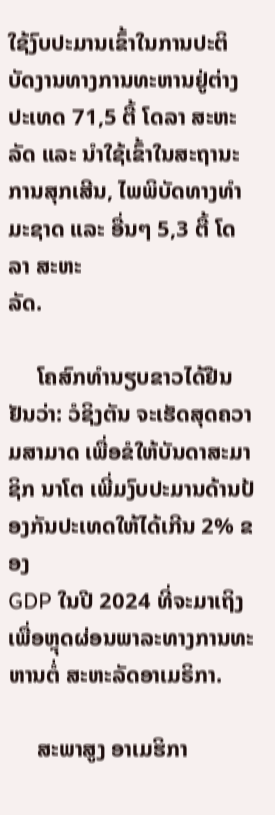ໃຊ້ງົບປະມານເຂົ້າໃນການປະຕິ
ບັດງານທາງການທະຫານຢູ່ຕ່າງປະເທດ 71,5 ຕື້ ໂດລາ ສະຫະລັດ ແລະ ນໍາໃຊ້ເຂົ້າໃນສະຖານະການສຸກເສີນ, ໄພພິບັດທາງທໍາມະຊາດ ແລະ ອື່ນໆ 5,3 ຕື້ ໂດລາ ສະຫະ
ລັດ.

     ໂຄສົກທໍານຽບຂາວໄດ້ຢືນຢັນວ່າ: ວໍຊິງຕັນ ຈະເຮັດສຸດຄວາມສາມາດ ເພື່ອຂໍໃຫ້ບັນດາສະມາຊິກ ນາໂຕ ເພີ່ມງົບປະມານດ້ານປ້ອງກັນປະເທດໃຫ້ໄດ້ເກີນ 2% ຂອງ
GDP ໃນປີ 2024 ທີ່ຈະມາເຖິງ ເພື່ອຫຼຸດຜ່ອນພາລະທາງການທະຫານຕໍ່ ສະຫະລັດອາເມຣິກາ.

     ສະພາສູງ ອາເມຮິກາ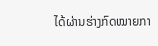ໄດ້ຜ່ານຮ່າງກົດໝາຍກາ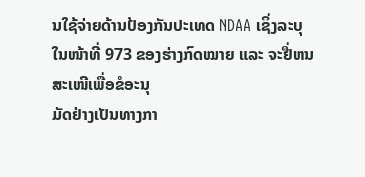ນໃຊ້ຈ່າຍດ້ານປ້ອງກັນປະເທດ NDAA ເຊິ່ງລະບຸໃນໜ້າທີ່ 973 ຂອງຮ່າງກົດໝາຍ ແລະ ຈະຢື່ຫນສະເໜີເພື່ອຂໍອະນຸ
ມັດຢ່າງເປັນທາງກາ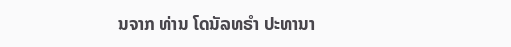ນຈາກ ທ່ານ ໂດນັລທຣໍາ ປະທານາ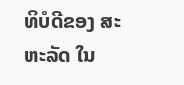ທິບໍດີຂອງ ສະຫະລັດ ໃນ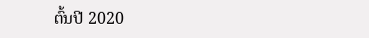ຕົ້ນປີ 2020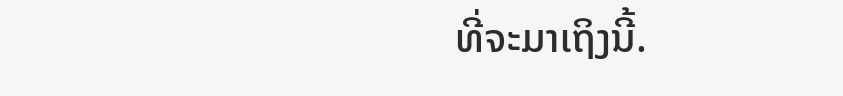ທີ່ຈະມາເຖິງນີ້.